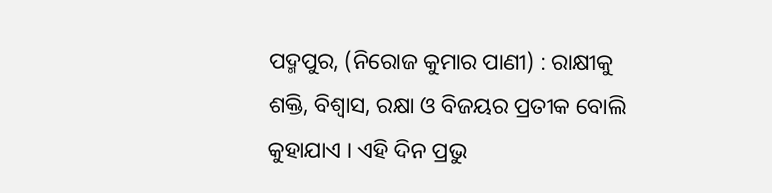ପଦ୍ମପୁର, (ନିରୋଜ କୁମାର ପାଣୀ) : ରାକ୍ଷୀକୁ ଶକ୍ତି, ବିଶ୍ୱାସ, ରକ୍ଷା ଓ ବିଜୟର ପ୍ରତୀକ ବୋଲି କୁହାଯାଏ । ଏହି ଦିନ ପ୍ରଭୁ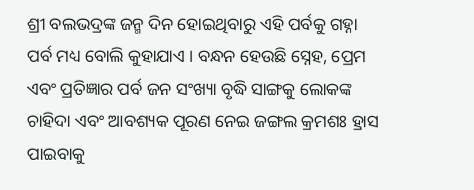ଶ୍ରୀ ବଲଭଦ୍ରଙ୍କ ଜନ୍ମ ଦିନ ହୋଇଥିବାରୁ ଏହି ପର୍ବକୁ ଗହ୍ନା ପର୍ବ ମଧ୍ୟ ବୋଲି କୁହାଯାଏ । ବନ୍ଧନ ହେଉଛି ସ୍ନେହ, ପ୍ରେମ ଏବଂ ପ୍ରତିଜ୍ଞାର ପର୍ବ ଜନ ସଂଖ୍ୟା ବୃଦ୍ଧି ସାଙ୍ଗକୁ ଲୋକଙ୍କ ଚାହିଦା ଏବଂ ଆବଶ୍ୟକ ପୂରଣ ନେଇ ଜଙ୍ଗଲ କ୍ରମଶଃ ହ୍ରାସ ପାଇବାକୁ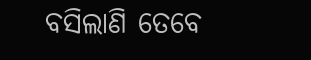ବସିଲାଣି ତେବେ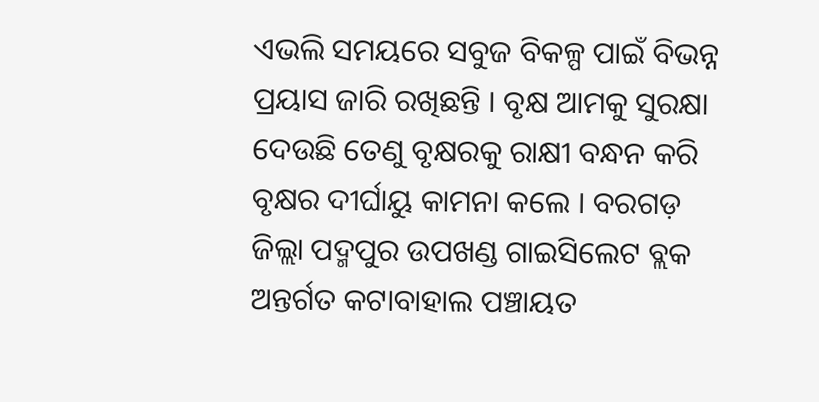ଏଭଲି ସମୟରେ ସବୁଜ ବିକଳ୍ପ ପାଇଁ ବିଭନ୍ନ ପ୍ରୟାସ ଜାରି ରଖିଛନ୍ତି । ବୃକ୍ଷ ଆମକୁ ସୁରକ୍ଷା ଦେଉଛି ତେଣୁ ବୃକ୍ଷରକୁ ରାକ୍ଷୀ ବନ୍ଧନ କରି ବୃକ୍ଷର ଦୀର୍ଘାୟୁ କାମନା କଲେ । ବରଗଡ଼ ଜିଲ୍ଲା ପଦ୍ମପୁର ଉପଖଣ୍ଡ ଗାଇସିଲେଟ ବ୍ଲକ ଅନ୍ତର୍ଗତ କଟାବାହାଲ ପଞ୍ଚାୟତ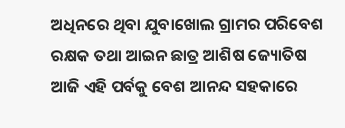ଅଧିନରେ ଥିବା ଯୁବାଖୋଲ ଗ୍ରାମର ପରିବେଶ ରକ୍ଷକ ତଥା ଆଇନ ଛାତ୍ର ଆଶିଷ ଜ୍ୟୋତିଷ ଆଜି ଏହି ପର୍ବକୁ ବେଶ ଆନନ୍ଦ ସହକାରେ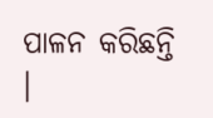ପାଳନ କରିଛନ୍ତି ।